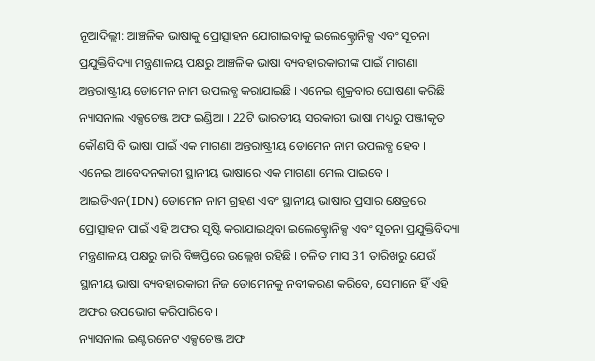ନୂଆଦିଲ୍ଲୀ: ଆଞ୍ଚଳିକ ଭାଷାକୁ ପ୍ରୋତ୍ସାହନ ଯୋଗାଇବାକୁ ଇଲେକ୍ଟ୍ରୋନିକ୍ସ ଏବଂ ସୂଚନା ପ୍ରଯୁକ୍ତିବିଦ୍ୟା ମନ୍ତ୍ରଣାଳୟ ପକ୍ଷରୁ ଆଞ୍ଚଳିକ ଭାଷା ବ୍ୟବହାରକାରୀଙ୍କ ପାଇଁ ମାଗଣା ଅନ୍ତରାଷ୍ଟ୍ରୀୟ ଡୋମେନ ନାମ ଉପଲବ୍ଧ କରାଯାଇଛି । ଏନେଇ ଶୁକ୍ରବାର ଘୋଷଣା କରିଛି ନ୍ୟାସନାଲ ଏକ୍ସଚେଞ୍ଜ ଅଫ ଇଣ୍ଡିଆ । 22ଟି ଭାରତୀୟ ସରକାରୀ ଭାଷା ମଧ୍ୟରୁ ପଞ୍ଜୀକୃତ କୌଣସି ବି ଭାଷା ପାଇଁ ଏକ ମାଗଣା ଅନ୍ତରାଷ୍ଟ୍ରୀୟ ଡୋମେନ ନାମ ଉପଲବ୍ଧ ହେବ ।
ଏନେଇ ଆବେଦନକାରୀ ସ୍ଥାନୀୟ ଭାଷାରେ ଏକ ମାଗଣା ମେଲ ପାଇବେ । ଆଇଡିଏନ(IDN) ଡୋମେନ ନାମ ଗ୍ରହଣ ଏବଂ ସ୍ଥାନୀୟ ଭାଷାର ପ୍ରସାର କ୍ଷେତ୍ରରେ ପ୍ରୋତ୍ସାହନ ପାଇଁ ଏହି ଅଫର ସୃଷ୍ଟି କରାଯାଇଥିବା ଇଲେକ୍ଟ୍ରୋନିକ୍ସ ଏବଂ ସୂଚନା ପ୍ରଯୁକ୍ତିବିଦ୍ୟା ମନ୍ତ୍ରଣାଳୟ ପକ୍ଷରୁ ଜାରି ବିଜ୍ଞପ୍ତିରେ ଉଲ୍ଲେଖ ରହିଛି । ଚଳିତ ମାସ 31 ତାରିଖରୁ ଯେଉଁ ସ୍ଥାନୀୟ ଭାଷା ବ୍ୟବହାରକାରୀ ନିଜ ଡୋମେନକୁ ନବୀକରଣ କରିବେ, ସେମାନେ ହିଁ ଏହି ଅଫର ଉପଭୋଗ କରିପାରିବେ ।
ନ୍ୟାସନାଲ ଇଣ୍ଟରନେଟ ଏକ୍ସଚେଞ୍ଜ ଅଫ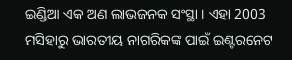ଇଣ୍ଡିଆ ଏକ ଅଣ ଲାଭଜନକ ସଂସ୍ଥା । ଏହା 2003 ମସିହାରୁ ଭାରତୀୟ ନାଗରିକଙ୍କ ପାଇଁ ଇଣ୍ଟରନେଟ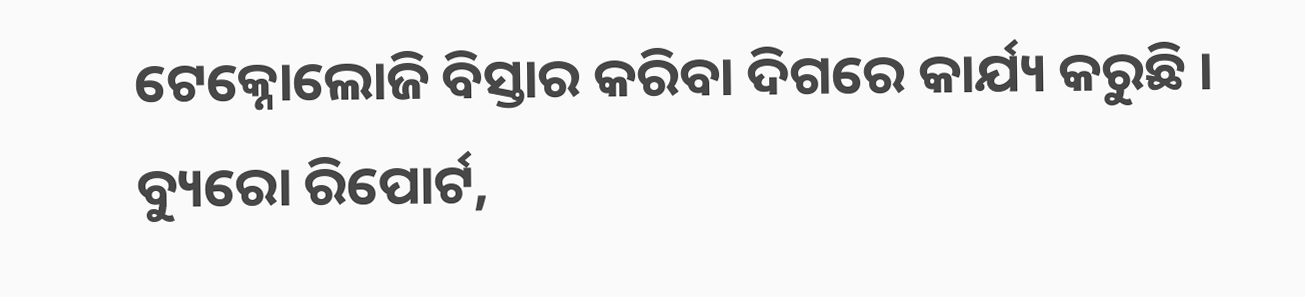ଟେକ୍ନୋଲୋଜି ବିସ୍ତାର କରିବା ଦିଗରେ କାର୍ଯ୍ୟ କରୁଛି ।
ବ୍ୟୁରୋ ରିପୋର୍ଟ,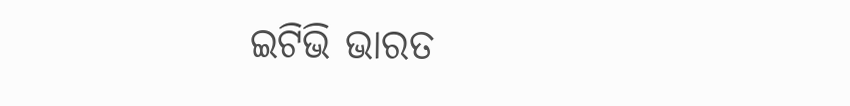ଇଟିଭି ଭାରତ